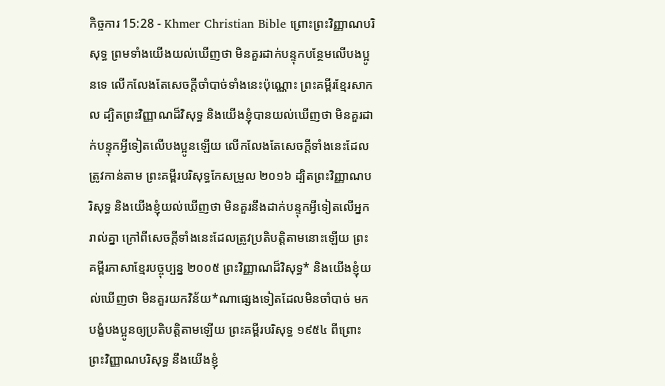កិច្ចការ 15:28 - Khmer Christian Bible ព្រោះព្រះវិញ្ញាណបរិសុទ្ធ ព្រមទាំងយើងយល់ឃើញថា មិនគួរដាក់បន្ទុកបន្ថែមលើបងប្អូនទេ លើកលែងតែសេចក្ដីចាំបាច់ទាំងនេះប៉ុណ្ណោះ ព្រះគម្ពីរខ្មែរសាកល ដ្បិតព្រះវិញ្ញាណដ៏វិសុទ្ធ និងយើងខ្ញុំបានយល់ឃើញថា មិនគួរដាក់បន្ទុកអ្វីទៀតលើបងប្អូនឡើយ លើកលែងតែសេចក្ដីទាំងនេះដែលត្រូវកាន់តាម ព្រះគម្ពីរបរិសុទ្ធកែសម្រួល ២០១៦ ដ្បិតព្រះវិញ្ញាណបរិសុទ្ធ និងយើងខ្ញុំយល់ឃើញថា មិនគួរនឹងដាក់បន្ទុកអ្វីទៀតលើអ្នករាល់គ្នា ក្រៅពីសេចក្តីទាំងនេះដែលត្រូវប្រតិបត្តិតាមនោះឡើយ ព្រះគម្ពីរភាសាខ្មែរបច្ចុប្បន្ន ២០០៥ ព្រះវិញ្ញាណដ៏វិសុទ្ធ* និងយើងខ្ញុំយល់ឃើញថា មិនគួរយកវិន័យ*ណាផ្សេងទៀតដែលមិនចាំបាច់ មកបង្ខំបងប្អូនឲ្យប្រតិបត្តិតាមឡើយ ព្រះគម្ពីរបរិសុទ្ធ ១៩៥៤ ពីព្រោះព្រះវិញ្ញាណបរិសុទ្ធ នឹងយើងខ្ញុំ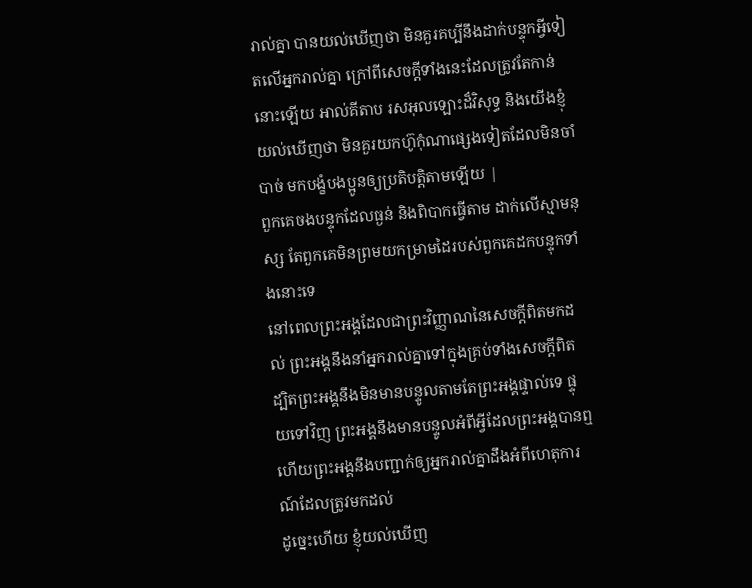រាល់គ្នា បានយល់ឃើញថា មិនគួរគប្បីនឹងដាក់បន្ទុកអ្វីទៀតលើអ្នករាល់គ្នា ក្រៅពីសេចក្ដីទាំងនេះដែលត្រូវតែកាន់នោះឡើយ អាល់គីតាប រសអុលឡោះដ៏វិសុទ្ធ និងយើងខ្ញុំយល់ឃើញថា មិនគួរយកហ៊ូកុំណាផ្សេងទៀតដែលមិនចាំបាច់ មកបង្ខំបងប្អូនឲ្យប្រតិបត្ដិតាមឡើយ |
ពួកគេចងបន្ទុកដែលធ្ងន់ និងពិបាកធ្វើតាម ដាក់លើស្មាមនុស្ស តែពួកគេមិនព្រមយកម្រាមដៃរបស់ពួកគេដកបន្ទុកទាំងនោះទេ
នៅពេលព្រះអង្គដែលជាព្រះវិញ្ញាណនៃសេចក្ដីពិតមកដល់ ព្រះអង្គនឹងនាំអ្នករាល់គ្នាទៅក្នុងគ្រប់ទាំងសេចក្ដីពិត ដ្បិតព្រះអង្គនឹងមិនមានបន្ទូលតាមតែព្រះអង្គផ្ទាល់ទេ ផ្ទុយទៅវិញ ព្រះអង្គនឹងមានបន្ទូលអំពីអ្វីដែលព្រះអង្គបានឮ ហើយព្រះអង្គនឹងបញ្ជាក់ឲ្យអ្នករាល់គ្នាដឹងអំពីហេតុការណ៍ដែលត្រូវមកដល់
ដូច្នេះហើយ ខ្ញុំយល់ឃើញ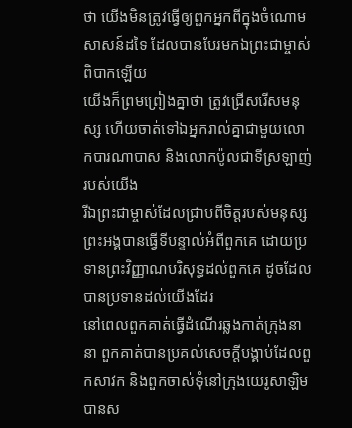ថា យើងមិនត្រូវធ្វើឲ្យពួកអ្នកពីក្នុងចំណោមសាសន៍ដទៃ ដែលបានបែរមកឯព្រះជាម្ចាស់ពិបាកឡើយ
យើងក៏ព្រមព្រៀងគ្នាថា ត្រូវជ្រើសរើសមនុស្ស ហើយចាត់ទៅឯអ្នករាល់គ្នាជាមួយលោកបារណាបាស និងលោកប៉ូលជាទីស្រឡាញ់របស់យើង
រីឯព្រះជាម្ចាស់ដែលជ្រាបពីចិត្ដរបស់មនុស្ស ព្រះអង្គបានធ្វើទីបន្ទាល់អំពីពួកគេ ដោយប្រទានព្រះវិញ្ញាណបរិសុទ្ធដល់ពួកគេ ដូចដែលបានប្រទានដល់យើងដែរ
នៅពេលពួកគាត់ធ្វើដំណើរឆ្លងកាត់ក្រុងនានា ពួកគាត់បានប្រគល់សេចក្ដីបង្គាប់ដែលពួកសាវក និងពួកចាស់ទុំនៅក្រុងយេរូសាឡិមបានស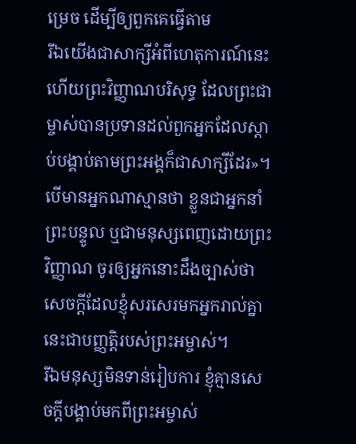ម្រេច ដើម្បីឲ្យពួកគេធ្វើតាម
រីឯយើងជាសាក្សីអំពីហេតុការណ៍នេះ ហើយព្រះវិញ្ញាណបរិសុទ្ធ ដែលព្រះជាម្ចាស់បានប្រទានដល់ពួកអ្នកដែលស្ដាប់បង្គាប់តាមព្រះអង្គក៏ជាសាក្សីដែរ»។
បើមានអ្នកណាស្មានថា ខ្លួនជាអ្នកនាំព្រះបន្ទូល ឬជាមនុស្សពេញដោយព្រះវិញ្ញាណ ចូរឲ្យអ្នកនោះដឹងច្បាស់ថា សេចក្ដីដែលខ្ញុំសរសេរមកអ្នករាល់គ្នានេះជាបញ្ញត្តិរបស់ព្រះអម្ចាស់។
រីឯមនុស្សមិនទាន់រៀបការ ខ្ញុំគ្មានសេចក្ដីបង្គាប់មកពីព្រះអម្ចាស់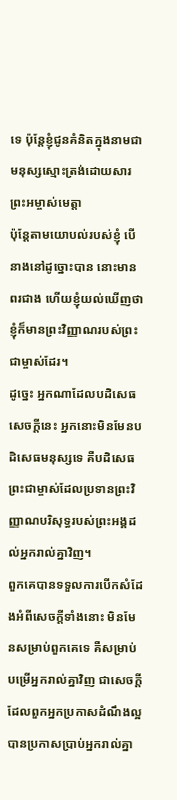ទេ ប៉ុន្ដែខ្ញុំជូនគំនិតក្នុងនាមជាមនុស្សស្មោះត្រង់ដោយសារព្រះអម្ចាស់មេត្តា
ប៉ុន្ដែតាមយោបល់របស់ខ្ញុំ បើនាងនៅដូច្នោះបាន នោះមានពរជាង ហើយខ្ញុំយល់ឃើញថា ខ្ញុំក៏មានព្រះវិញ្ញាណរបស់ព្រះជាម្ចាស់ដែរ។
ដូច្នេះ អ្នកណាដែលបដិសេធសេចក្ដីនេះ អ្នកនោះមិនមែនបដិសេធមនុស្សទេ គឺបដិសេធព្រះជាម្ចាស់ដែលប្រទានព្រះវិញ្ញាណបរិសុទ្ធរបស់ព្រះអង្គដល់អ្នករាល់គ្នាវិញ។
ពួកគេបានទទួលការបើកសំដែងអំពីសេចក្ដីទាំងនោះ មិនមែនសម្រាប់ពួកគេទេ គឺសម្រាប់បម្រើអ្នករាល់គ្នាវិញ ជាសេចក្ដីដែលពួកអ្នកប្រកាសដំណឹងល្អបានប្រកាសប្រាប់អ្នករាល់គ្នា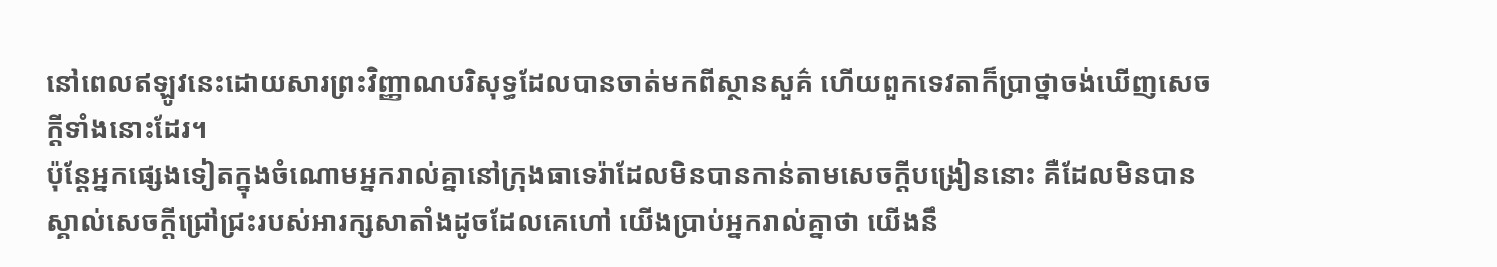នៅពេលឥឡូវនេះដោយសារព្រះវិញ្ញាណបរិសុទ្ធដែលបានចាត់មកពីស្ថានសួគ៌ ហើយពួកទេវតាក៏ប្រាថ្នាចង់ឃើញសេចក្ដីទាំងនោះដែរ។
ប៉ុន្ដែអ្នកផ្សេងទៀតក្នុងចំណោមអ្នករាល់គ្នានៅក្រុងធាទេរ៉ាដែលមិនបានកាន់តាមសេចក្ដីបង្រៀននោះ គឺដែលមិនបានស្គាល់សេចក្ដីជ្រៅជ្រះរបស់អារក្សសាតាំងដូចដែលគេហៅ យើងប្រាប់អ្នករាល់គ្នាថា យើងនឹ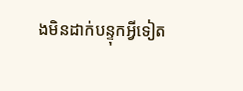ងមិនដាក់បន្ទុកអ្វីទៀត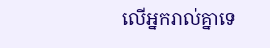លើអ្នករាល់គ្នាទេ